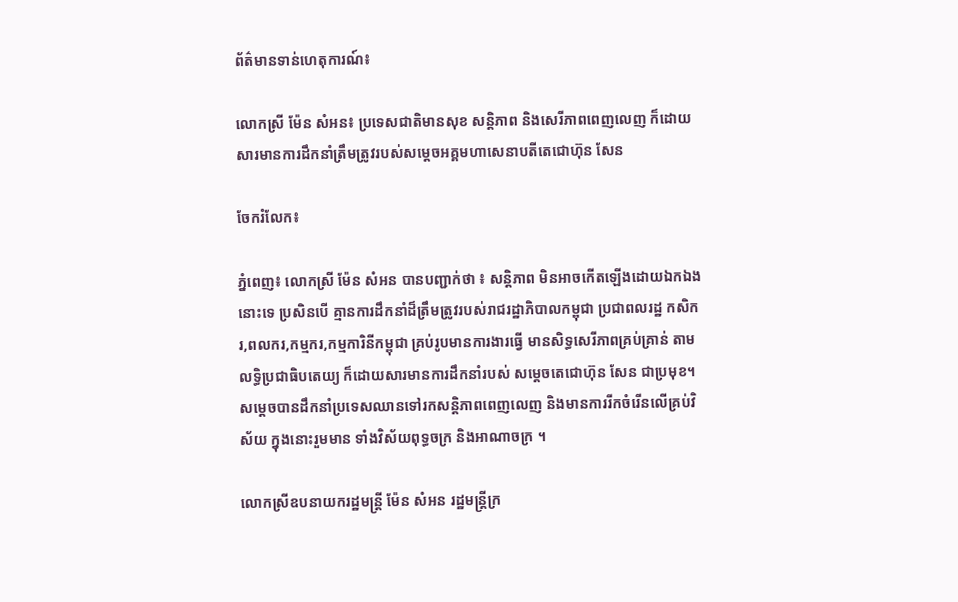ព័ត៌មានទាន់ហេតុការណ៍៖

លោកស្រី ម៉ែន សំអន៖ ប្រទេសជាតិមានសុខ សន្តិភាព និងសេរីភាពពេញលេញ ក៏ដោយសារមានការដឹកនាំត្រឹមត្រូវរបស់សម្ដេចអគ្គមហាសេនាបតីតេជោហ៊ុន សែន

ចែករំលែក៖

ភ្នំពេញ៖ លោកស្រី ម៉ែន សំអន បានបញ្ជាក់ថា ៖ សន្តិភាព មិនអាចកើតឡើងដោយឯកឯងនោះទេ ប្រសិនបើ គ្មានការដឹកនាំដ៏ត្រឹមត្រូវរបស់រាជរដ្ឋាភិបាលកម្ពុជា ប្រជាពលរដ្ឋ កសិករ,ពលករ,កម្មករ,កម្មការិនីកម្ពុជា គ្រប់រូបមានការងារធ្វើ មានសិទ្ធសេរីភាពគ្រប់គ្រាន់ តាមលទ្ធិប្រជាធិបតេយ្យ ក៏ដោយសារមានការដឹកនាំរបស់ សម្តេចតេជោហ៊ុន សែន ជាប្រមុខ។ សម្ដេចបានដឹកនាំប្រទេសឈានទៅរកសន្តិភាពពេញលេញ និងមានការរីកចំរើនលើគ្រប់វិស័យ ក្នុងនោះរួមមាន ទាំងវិស័យពុទ្ធចក្រ និងអាណាចក្រ ។

លោកស្រីឧបនាយករដ្ឋមន្រ្តី ម៉ែន សំអន រដ្ឋមន្រ្តីក្រ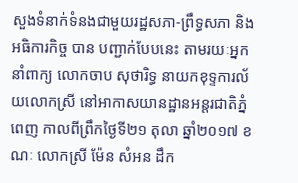សួងទំនាក់ទំនងជាមួយរដ្ឋសភា-ព្រឹទ្ធសភា និងអធិការកិច្ច បាន បញ្ជាក់បែបនេះ តាមរយៈអ្នកនាំពាក្យ លោកចាប សុថារិទ្ធ នាយកខុទ្ទការល័យលោកស្រី នៅអាកាសយានដ្ឋានអន្ដរជាតិភ្នំពេញ កាលពីព្រឹកថ្ងៃទី២១ តុលា ឆ្នាំ២០១៧ ខណៈ លោកស្រី ម៉ែន សំអន ដឹក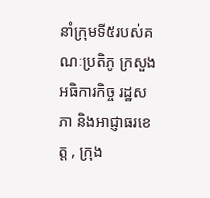នាំក្រុមទី៥របស់គណៈប្រតិភូ ក្រសួងអធិការកិច្ច រដ្ឋសភា និងអាជ្ញាធរខេត្ដ , ក្រុង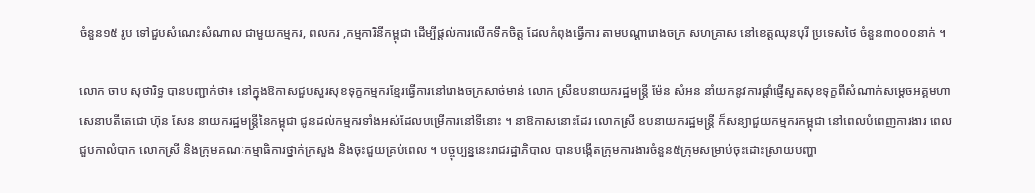ចំនួន១៥ រូប ទៅជួបសំណេះសំណាល ជាមួយកម្មករ, ពលករ ,កម្មការិនីកម្ពុជា ដើម្បីផ្ដល់ការលើកទឹកចិត្ដ ដែលកំពុងធ្វើការ តាមបណ្ដារោងចក្រ សហគ្រាស នៅខេត្ដឈុនបុរី ប្រទេសថៃ ចំនួន៣០០០នាក់ ។

លោក ចាប សុថារិទ្ធ បានបញ្ជាក់ថា៖ នៅក្នុងឱកាសជួបសួរសុខទុក្ខកម្មករខ្មែរធ្វើការនៅរោងចក្រសាច់មាន់ លោក ស្រីឧបនាយករដ្ឋមន្ត្រី ម៉ែន សំអន នាំយកនូវការផ្តាំផ្ញើសួតសុខទុក្ខពីសំណាក់សម្តេចអគ្គមហាសេនាបតីតេជោ ហ៊ុន សែន នាយករដ្ឋមន្ត្រីនៃកម្ពុជា ជូនដល់កម្មករទាំងអស់ដែលបម្រើការនៅទីនោះ ។ នាឱកាសនោះដែរ លោកស្រី ឧបនាយករដ្ឋមន្ត្រី ក៏សន្យាជួយកម្មករកម្ពុជា នៅពេលបំពេញការងារ ពេល ជួបកាលំបាក លោកស្រី និងក្រុមគណៈកម្មាធិការថ្នាក់ក្រសួង និងចុះជួយគ្រប់ពេល ។ បច្ចុប្បន្ននេះរាជរដ្ឋាភិបាល បានបង្កើតក្រុមការងារចំនួន៥ក្រុមសម្រាប់ចុះដោះស្រាយបញ្ហា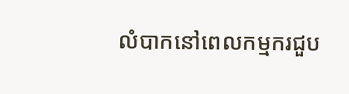លំបាកនៅពេលកម្មករជួប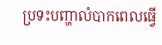ប្រទះបញ្ហាលំបាកពេលធ្វើ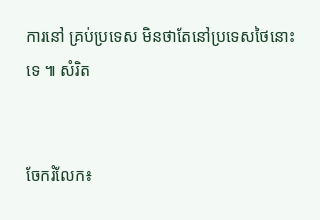ការនៅ គ្រប់ប្រទេស មិនថាតែនៅប្រទេសថៃនោះទេ ៕ សំរិត


ចែករំលែក៖